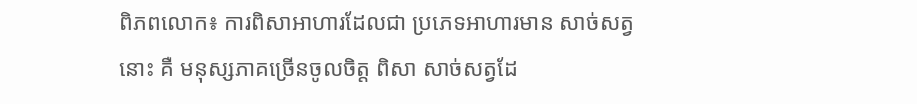ពិភពលោក៖ ការពិសាអាហារដែលជា ប្រភេទអាហារមាន សាច់សត្វនោះ គឺ មនុស្សភាគច្រើនចូលចិត្ត ពិសា សាច់សត្វដែ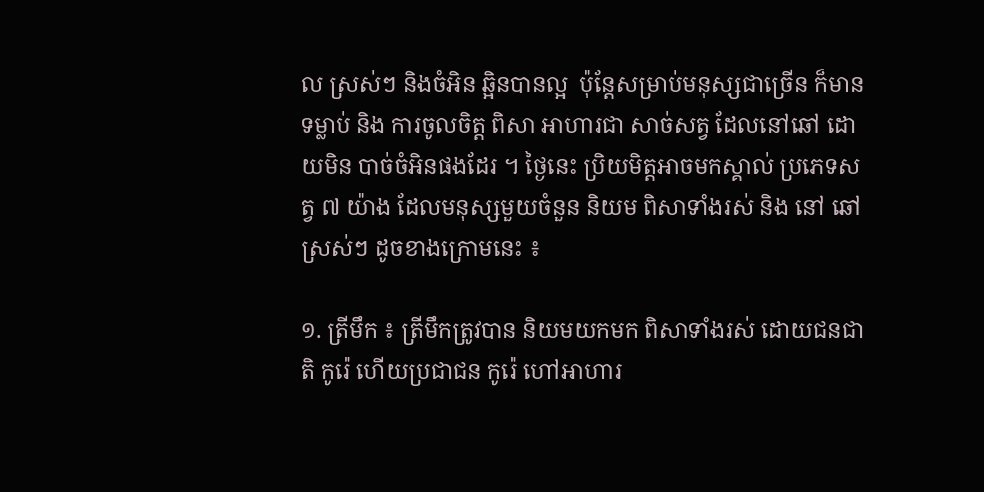ល ស្រស់ៗ និងចំអិន ឆ្អិនបានល្អ  ប៉ុន្តែសម្រាប់មនុស្សជាច្រើន ក៏មានទម្លាប់ និង ការចូលចិត្ត ពិសា អាហារជា សាច់សត្វ ដែលនៅឆៅ ដោយមិន បាច់ចំអិនផងដែរ ។ ថ្ងៃនេះ ប្រិយមិត្តអាចមកស្គាល់ ប្រភេទសត្វ ៧ យ៉ាង ដែលមនុស្សមួយចំនួន និយម ពិសាទាំងរស់ និង នៅ ឆៅស្រស់ៗ ដូចខាងក្រោមនេះ ៖

១. ត្រីមឹក ៖ ត្រីមឹកត្រូវបាន និយមយកមក ពិសាទាំងរស់ ដោយជនជាតិ កូរ៉េ ហើយប្រជាជន កូរ៉េ ហៅអាហារ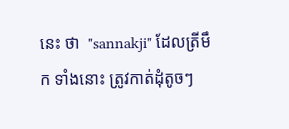នេះ ថា  "sannakji" ដែលត្រីមឹក ទាំងនោះ ត្រូវកាត់ដុំតូចៗ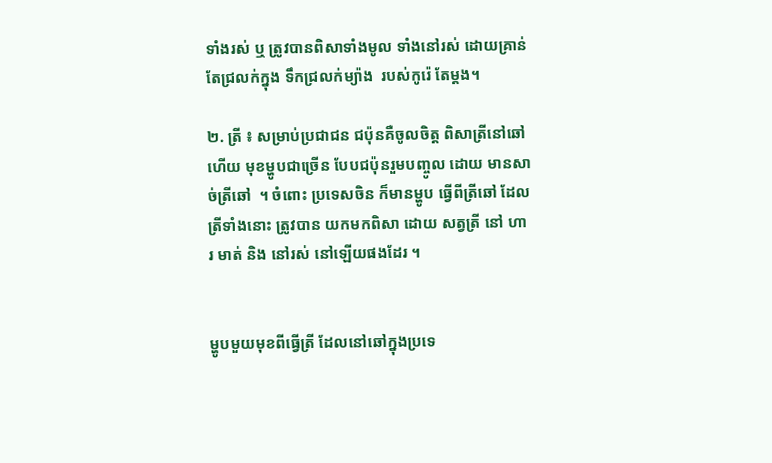ទាំងរស់ ឬ ត្រូវបានពិសាទាំងមូល ទាំងនៅរស់ ដោយគ្រាន់តែជ្រលក់ក្នុង ទឹកជ្រលក់ម្យ៉ាង  របស់កូរ៉េ តែម្តង។

២. ត្រី ៖ សម្រាប់ប្រជាជន ជប៉ុនគឺចូលចិត្ត ពិសាត្រីនៅឆៅ ហើយ មុខម្ហូបជាច្រើន បែបជប៉ុនរួមបញ្ចូល ដោយ មានសាច់ត្រីឆៅ  ។ ចំពោះ ប្រទេសចិន ក៏មានម្ហូប ធ្វើពីត្រីឆៅ ដែល ត្រីទាំងនោះ ត្រូវបាន យកមកពិសា ដោយ សត្វត្រី នៅ ហារ មាត់ និង នៅរស់ នៅឡើយផងដែរ ។


ម្ហូបមួយមុខពីធ្វើត្រី ដែលនៅឆៅក្នុងប្រទេ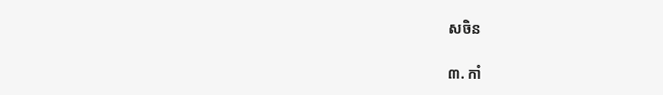សចិន

៣. កាំ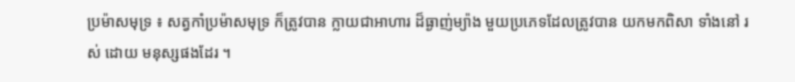ប្រម៉ាសមុទ្រ ៖ សត្វកាំប្រម៉ាសមុទ្រ ក៏ត្រូវបាន ក្លាយជាអាហារ ដ៏ធ្ងាញ់ម្យ៉ាង មួយប្រភេទដែលត្រូវបាន យកមកពិសា ទាំងនៅ រស់ ដោយ មនុស្សផងដែរ ។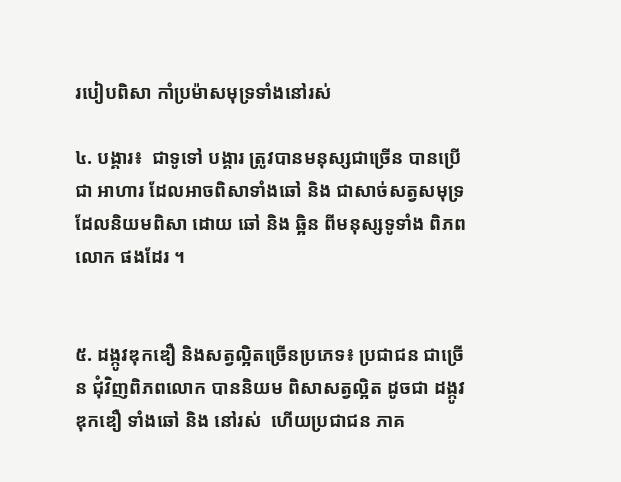របៀបពិសា កាំប្រម៉ាសមុទ្រទាំងនៅរស់

៤. បង្គារ៖  ជាទូទៅ បង្គារ ត្រូវបានមនុស្សជាច្រើន បានប្រើជា អាហារ ដែលអាចពិសាទាំងឆៅ និង ជាសាច់សត្វសមុទ្រ ដែលនិយមពិសា ដោយ ឆៅ និង ឆ្អិន ពីមនុស្សទូទាំង ពិភពលោក ផងដែរ ។


៥. ដង្កូវឌុកឌឿ និងសត្វល្អិតច្រើនប្រភេទ៖ ប្រជាជន ជាច្រើន ជុំវិញពិភពលោក បាននិយម ពិសាសត្វល្អិត ដូចជា ដង្កូវ ឌុកឌឿ ទាំងឆៅ និង នៅរស់  ហើយប្រជាជន ភាគ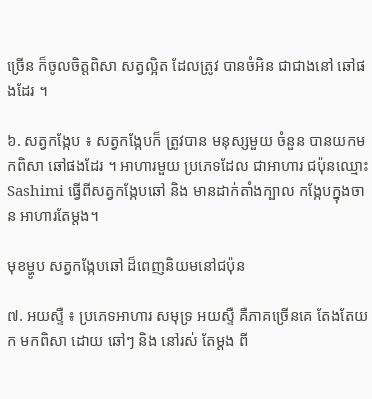ច្រើន ក៏ចូលចិត្តពិសា សត្វល្អិត ដែលត្រូវ បានចំអិន ជាជាងនៅ ឆៅផងដែរ ។

៦. សត្វកង្កែប ៖ សត្វកង្កែបក៏ ត្រូវបាន មនុស្សមួយ ចំនួន បានយកមកពិសា ឆៅផងដែរ ។ អាហារមួយ ប្រភេទដែល ជាអាហារ ជប៉ុនឈ្មោះ Sashimi ធ្វើពីសត្វកង្កែបឆៅ និង មានដាក់តាំងក្បាល កង្កែបក្នុងចាន អាហារតែម្តង។

មុខម្ហូប សត្វកង្កែបឆៅ ដ៏ពេញនិយមនៅជប៉ុន

៧. អយស្ទឺ ៖ ប្រភេទអាហារ សមុទ្រ អយស្ទឺ គឺភាគច្រើនគេ តែងតែយក មកពិសា ដោយ ឆៅៗ និង នៅរស់ តែម្តង ពី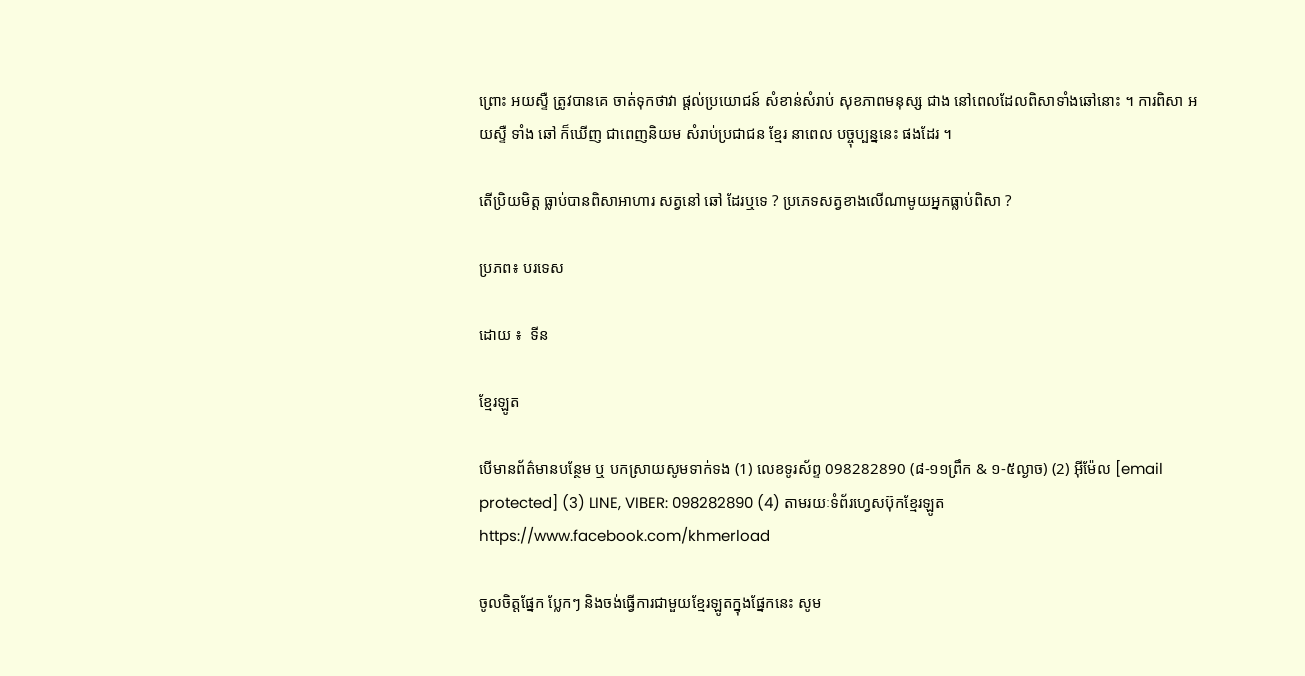ព្រោះ អយស្ទឺ ត្រូវបានគេ ចាត់ទុកថាវា ផ្តល់ប្រយោជន៍ សំខាន់សំរាប់ សុខភាពមនុស្ស ជាង នៅពេលដែលពិសាទាំងឆៅនោះ ។ ការពិសា អយស្ទឺ ទាំង ឆៅ ក៏ឃើញ ជាពេញនិយម សំរាប់ប្រជាជន ខ្មែរ នាពេល បច្ចុប្បន្ននេះ ផងដែរ ។

តើប្រិយមិត្ត ធ្លាប់បានពិសាអាហារ សត្វនៅ ឆៅ ដែរឬទេ ? ប្រភេទសត្វខាងលើណាមូយអ្នកធ្លាប់ពិសា ?

ប្រភព៖ បរទេស

ដោយ ៖  ទីន

ខ្មែរឡូត

បើមានព័ត៌មានបន្ថែម ឬ បកស្រាយសូមទាក់ទង (1) លេខទូរស័ព្ទ 098282890 (៨-១១ព្រឹក & ១-៥ល្ងាច) (2) អ៊ីម៉ែល [email protected] (3) LINE, VIBER: 098282890 (4) តាមរយៈទំព័រហ្វេសប៊ុកខ្មែរឡូត https://www.facebook.com/khmerload

ចូលចិត្តផ្នែក ប្លែកៗ និងចង់ធ្វើការជាមួយខ្មែរឡូតក្នុងផ្នែកនេះ សូម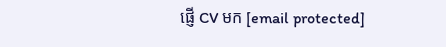ផ្ញើ CV មក [email protected]